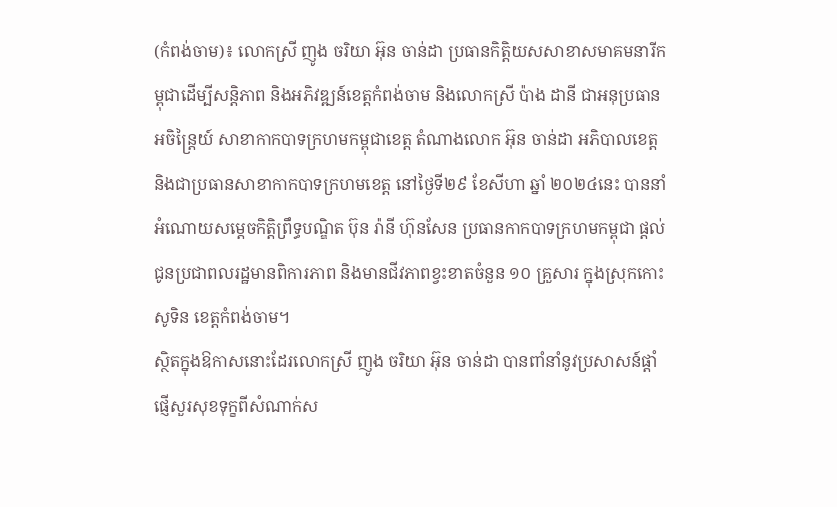(កំពង់ចាម)៖ លោកស្រី ញូង ចរិយា អ៊ុន ចាន់ដា ប្រធានកិត្តិយសសាខាសមាគមនារីកម្ពុជាដើម្បីសន្តិភាព និងអភិវឌ្ឍន៍ខេត្តកំពង់ចាម និងលោកស្រី ប៉ាង ដានី ជាអនុប្រធានអចិន្ត្រៃយ៍ សាខាកាកបាទក្រហមកម្ពុជាខេត្ត តំណាងលោក អ៊ុន ចាន់ដា អភិបាលខេត្ត និងជាប្រធានសាខាកាកបាទក្រហមខេត្ត នៅថ្ងៃទី២៩ ខែសីហា ឆ្នាំ ២០២៤នេះ បាននាំអំណោយសម្ដេចកិត្តិព្រឹទ្ធបណ្ឌិត ប៊ុន រ៉ានី ហ៊ុនសែន ប្រធានកាកបាទក្រហមកម្ពុជា ផ្ដល់ជូនប្រជាពលរដ្ឋមានពិការភាព និងមានជីវភាពខ្វះខាតចំនួន ១០ គ្រួសារ ក្នុងស្រុកកោះសូទិន ខេត្តកំពង់ចាម។
ស្ថិតក្នុងឱកាសនោះដែរលោកស្រី ញូង ចរិយា អ៊ុន ចាន់ដា បានពាំនាំនូវប្រសាសន៍ផ្តាំផ្ញើសួរសុខទុក្ខពីសំណាក់ស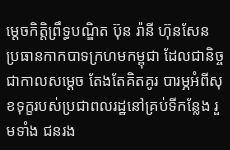ម្តេចកិត្តិព្រឹទ្ធបណ្ឌិត ប៊ុន រ៉ានី ហ៊ុនសែន ប្រធានកាកបាទក្រហមកម្ពុជា ដែលជានិច្ចជាកាលសម្តេច តែងតែគិតគូរ បារម្ភអំពីសុខទុក្ខរបស់ប្រជាពលរដ្ឋនៅគ្រប់ទីកន្លែង រួមទាំង ជនរង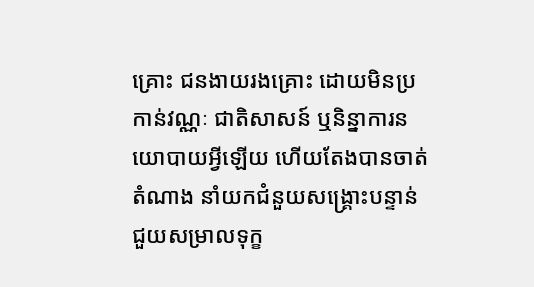គ្រោះ ជនងាយរងគ្រោះ ដោយមិនប្រកាន់វណ្ណៈ ជាតិសាសន៍ ឬនិន្នាការនយោបាយអ្វីឡើយ ហើយតែងបានចាត់តំណាង នាំយកជំនួយសង្រ្គោះបន្ទាន់ ជួយសម្រាលទុក្ខ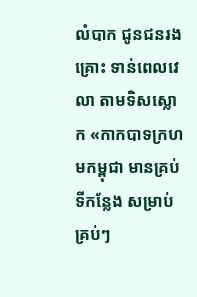លំបាក ជូនជនរងគ្រោះ ទាន់ពេលវេលា តាមទិសស្លោក «កាកបាទក្រហមកម្ពុជា មានគ្រប់ទីកន្លែង សម្រាប់គ្រប់ៗ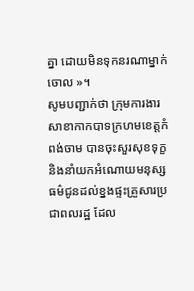គ្នា ដោយមិនទុកនរណាម្នាក់ចោល »។
សូមបញ្ជាក់ថា ក្រុមការងារសាខាកាកបាទក្រហមខេត្តកំពង់ចាម បានចុះសួរសុខទុក្ខ និងនាំយកអំណោយមនុស្សធម៌ជូនដល់ខ្នងផ្ទះគ្រួសារប្រជាពលរដ្ឋ ដែល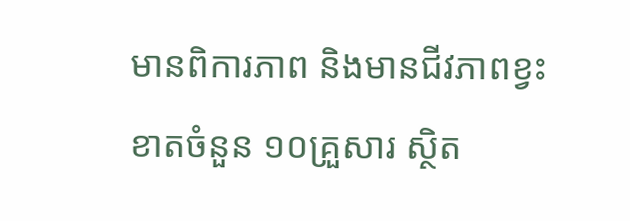មានពិការភាព និងមានជីវភាពខ្វះខាតចំនួន ១០គ្រួសារ ស្ថិត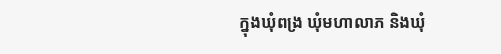ក្នុងឃុំពង្រ ឃុំមហាលាភ និងឃុំ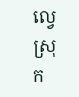ល្វេ ស្រុក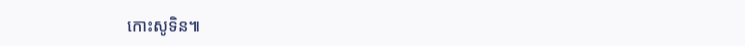កោះសូទិន៕